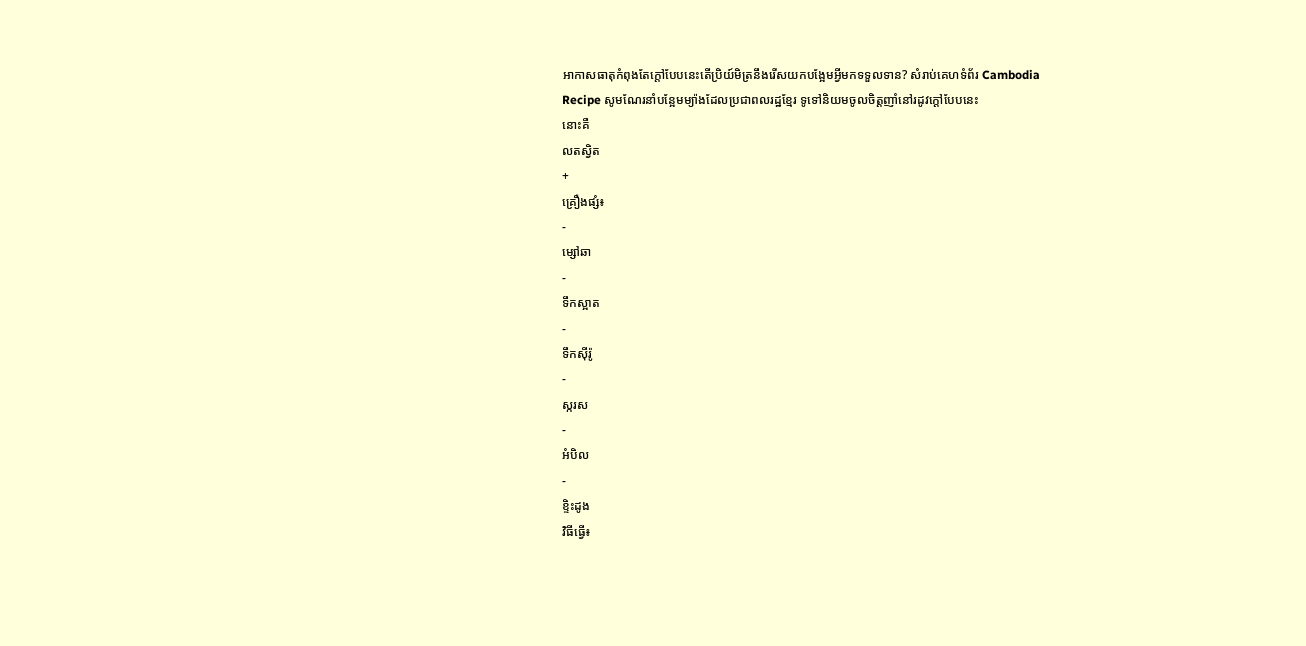អាកាសធាតុកំពុងតែក្តៅបែបនេះតើប្រិយ៍មិត្រនឹងរើសយកបង្អែមអ្វីមកទទួលទាន? សំរាប់គេហទំព័រ Cambodia
Recipe សូមណែរនាំបន្អែមម្យ៉ាងដែលប្រជាពលរដ្ឋខ្មែរ ទូទៅនិយមចូលចិត្តញាំនៅរដូវក្ដៅបែបនេះ
នោះគឺ
លតស្វិត
+
គ្រឿងផ្សំ៖
-
ម្សៅឆា
-
ទឹកស្អាត
-
ទឹកស៊ីរ៉ូ
-
ស្ករស
-
អំបិល
-
ខ្ទិះដូង
វិធីធ្វើ៖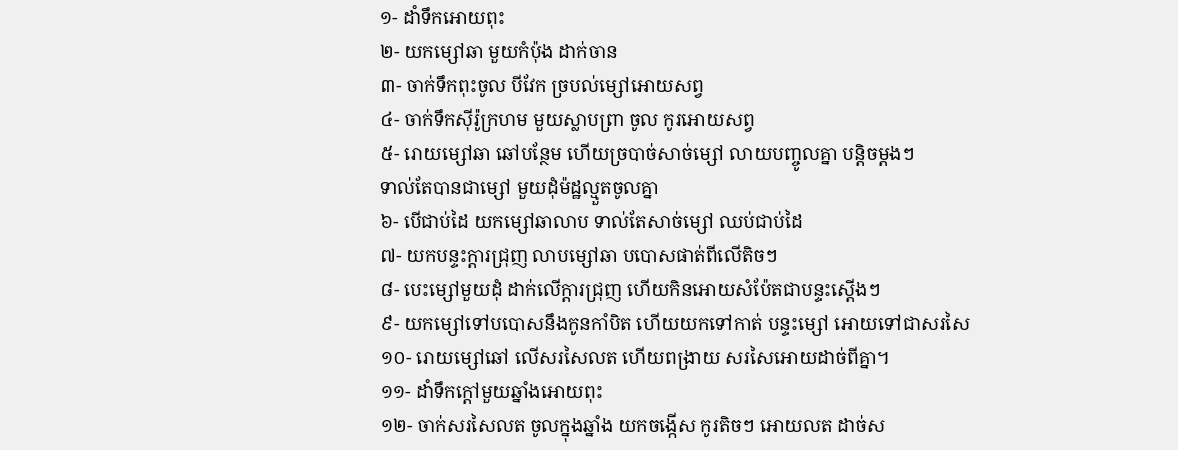១- ដាំទឹកអោយពុះ
២- យកម្សៅឆា មួយកំប៉ុង ដាក់ចាន
៣- ចាក់ទឹកពុះចូល បីវែក ច្របល់ម្សៅអោយសព្វ
៤- ចាក់ទឹកស៊ីរ៉ូក្រហម មួយស្លាបព្រា ចូល កូរអោយសព្វ
៥- រោយម្សៅឆា ឆៅបន្ថែម ហើយច្របាច់សាច់ម្សៅ លាយបញ្ចូលគ្នា បន្តិចម្តងៗ
ទាល់តែបានជាម្សៅ មួយដុំម៉ដ្ឋល្មួតចូលគ្នា
៦- បើជាប់ដៃ យកម្សៅឆាលាប ទាល់តែសាច់ម្សៅ ឈប់ជាប់ដៃ
៧- យកបន្ទះក្តារជ្រុញ លាបម្សៅឆា បបោសផាត់ពីលើតិចៗ
៨- បេះម្សៅមួយដុំ ដាក់លើក្តារជ្រុញ ហើយកិនអោយសំប៉ែតជាបន្ទះស្តើងៗ
៩- យកម្សៅទៅបបោសនឹងកូនកាំបិត ហើយយកទៅកាត់ បន្ទះម្សៅ អោយទៅជាសរសៃ
១០- រោយម្សៅឆៅ លើសរសៃលត ហើយពង្រាយ សរសៃអោយដាច់ពីគ្នា។
១១- ដាំទឹកក្តៅមួយឆ្នាំងអោយពុះ
១២- ចាក់សរសៃលត ចូលក្នុងឆ្នាំង យកចង្កើស កូរតិចៗ អោយលត ដាច់ស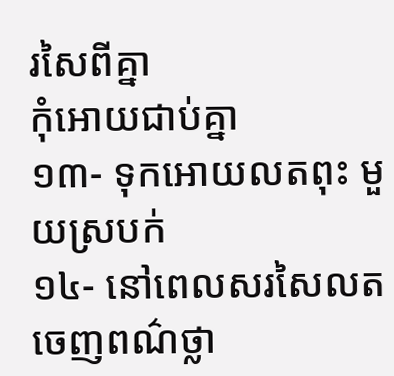រសៃពីគ្នា
កុំអោយជាប់គ្នា
១៣- ទុកអោយលតពុះ មួយស្របក់
១៤- នៅពេលសរសៃលត ចេញពណ៌ថ្លា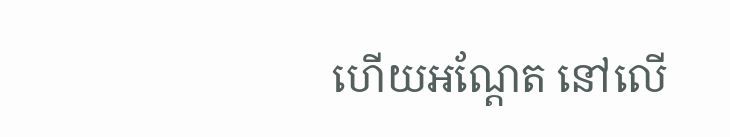ហើយអណ្តែត នៅលើ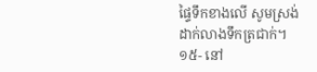ផ្ទៃទឹកខាងលើ សូមស្រង់
ដាក់លាងទឹកត្រជាក់។
១៥- នៅ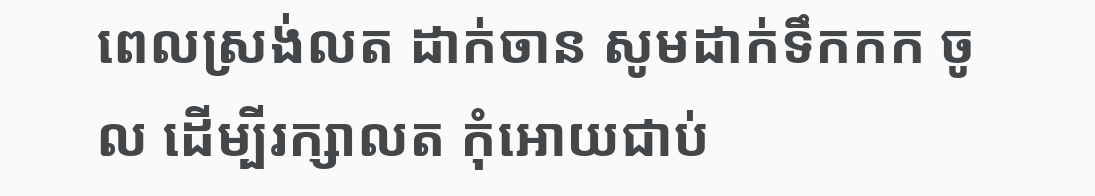ពេលស្រង់លត ដាក់ចាន សូមដាក់ទឹកកក ចូល ដើម្បីរក្សាលត កុំអោយជាប់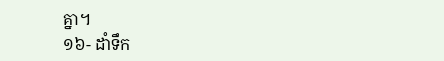គ្នា។
១៦- ដាំទឹក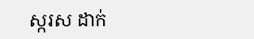ស្ករស ដាក់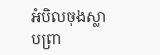អំបិលចុងស្លាបព្រា